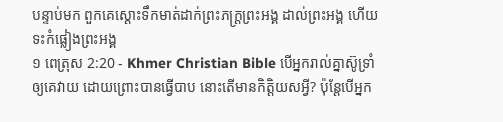បន្ទាប់មក ពួកគេស្ដោះទឹកមាត់ដាក់ព្រះភក្ដ្រព្រះអង្គ ដាល់ព្រះអង្គ ហើយទះកំផ្លៀងព្រះអង្គ
១ ពេត្រុស 2:20 - Khmer Christian Bible បើអ្នករាល់គ្នាស៊ូទ្រាំឲ្យគេវាយ ដោយព្រោះបានធ្វើបាប នោះតើមានកិត្ដិយសអ្វី? ប៉ុន្ដែបើអ្នក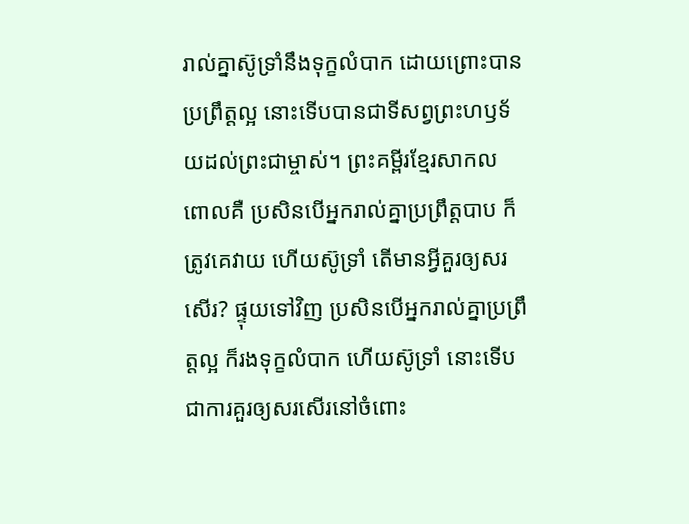រាល់គ្នាស៊ូទ្រាំនឹងទុក្ខលំបាក ដោយព្រោះបានប្រព្រឹត្ដល្អ នោះទើបបានជាទីសព្វព្រះហឫទ័យដល់ព្រះជាម្ចាស់។ ព្រះគម្ពីរខ្មែរសាកល ពោលគឺ ប្រសិនបើអ្នករាល់គ្នាប្រព្រឹត្តបាប ក៏ត្រូវគេវាយ ហើយស៊ូទ្រាំ តើមានអ្វីគួរឲ្យសរសើរ? ផ្ទុយទៅវិញ ប្រសិនបើអ្នករាល់គ្នាប្រព្រឹត្តល្អ ក៏រងទុក្ខលំបាក ហើយស៊ូទ្រាំ នោះទើបជាការគួរឲ្យសរសើរនៅចំពោះ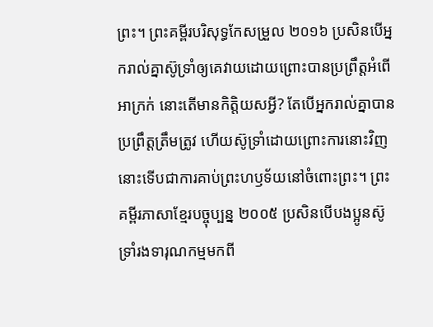ព្រះ។ ព្រះគម្ពីរបរិសុទ្ធកែសម្រួល ២០១៦ ប្រសិនបើអ្នករាល់គ្នាស៊ូទ្រាំឲ្យគេវាយដោយព្រោះបានប្រព្រឹត្តអំពើអាក្រក់ នោះតើមានកិត្តិយសអ្វី? តែបើអ្នករាល់គ្នាបានប្រព្រឹត្តត្រឹមត្រូវ ហើយស៊ូទ្រាំដោយព្រោះការនោះវិញ នោះទើបជាការគាប់ព្រះហឫទ័យនៅចំពោះព្រះ។ ព្រះគម្ពីរភាសាខ្មែរបច្ចុប្បន្ន ២០០៥ ប្រសិនបើបងប្អូនស៊ូទ្រាំរងទារុណកម្មមកពី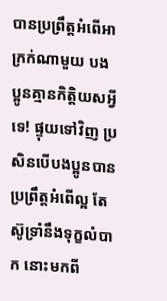បានប្រព្រឹត្តអំពើអាក្រក់ណាមួយ បងប្អូនគ្មានកិត្តិយសអ្វីទេ! ផ្ទុយទៅវិញ ប្រសិនបើបងប្អូនបានប្រព្រឹត្តអំពើល្អ តែស៊ូទ្រាំនឹងទុក្ខលំបាក នោះមកពី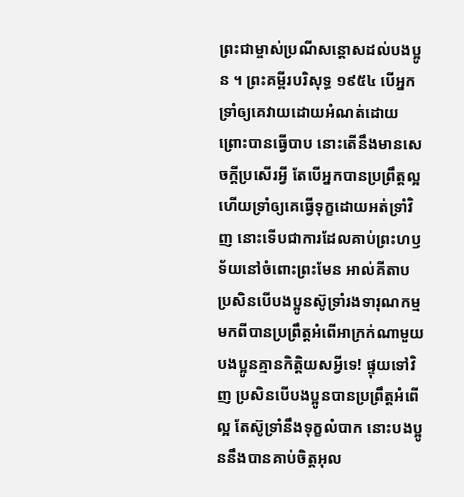ព្រះជាម្ចាស់ប្រណីសន្ដោសដល់បងប្អូន ។ ព្រះគម្ពីរបរិសុទ្ធ ១៩៥៤ បើអ្នកទ្រាំឲ្យគេវាយដោយអំណត់ដោយព្រោះបានធ្វើបាប នោះតើនឹងមានសេចក្ដីប្រសើរអ្វី តែបើអ្នកបានប្រព្រឹត្តល្អ ហើយទ្រាំឲ្យគេធ្វើទុក្ខដោយអត់ទ្រាំវិញ នោះទើបជាការដែលគាប់ព្រះហឫទ័យនៅចំពោះព្រះមែន អាល់គីតាប ប្រសិនបើបងប្អូនស៊ូទ្រាំរងទារុណកម្មមកពីបានប្រព្រឹត្ដអំពើអាក្រក់ណាមួយ បងប្អូនគ្មានកិត្ដិយសអ្វីទេ! ផ្ទុយទៅវិញ ប្រសិនបើបងប្អូនបានប្រព្រឹត្ដអំពើល្អ តែស៊ូទ្រាំនឹងទុក្ខលំបាក នោះបងប្អូននឹងបានគាប់ចិត្តអុល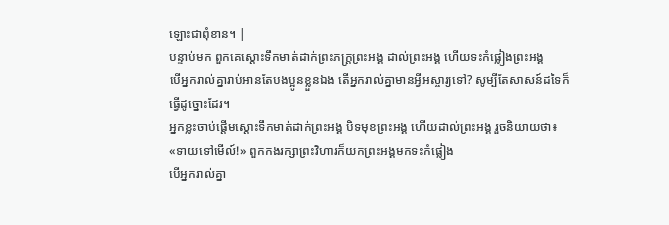ឡោះជាពុំខាន។ |
បន្ទាប់មក ពួកគេស្ដោះទឹកមាត់ដាក់ព្រះភក្ដ្រព្រះអង្គ ដាល់ព្រះអង្គ ហើយទះកំផ្លៀងព្រះអង្គ
បើអ្នករាល់គ្នារាប់អានតែបងប្អូនខ្លួនឯង តើអ្នករាល់គ្នាមានអ្វីអស្ចារ្យទៅ? សូម្បីតែសាសន៍ដទៃក៏ធ្វើដូច្នោះដែរ។
អ្នកខ្លះចាប់ផ្ដើមស្ដោះទឹកមាត់ដាក់ព្រះអង្គ បិទមុខព្រះអង្គ ហើយដាល់ព្រះអង្គ រួចនិយាយថា៖ «ទាយទៅមើល៍!» ពួកកងរក្សាព្រះវិហារក៏យកព្រះអង្គមកទះកំផ្លៀង
បើអ្នករាល់គ្នា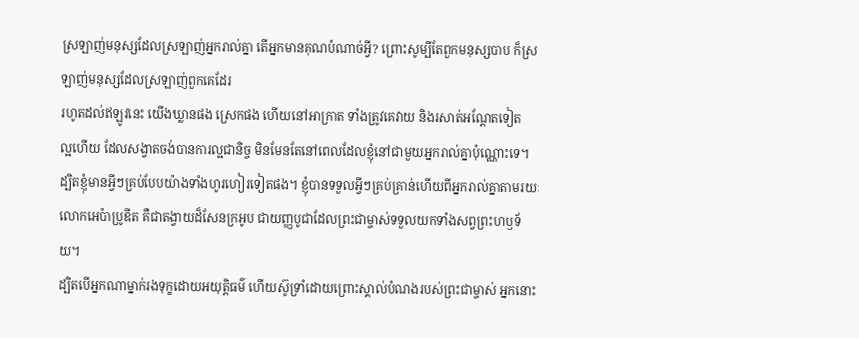ស្រឡាញ់មនុស្សដែលស្រឡាញ់អ្នករាល់គ្នា តើអ្នកមានគុណបំណាច់អ្វី? ព្រោះសូម្បីតែពួកមនុស្សបាប ក៏ស្រឡាញ់មនុស្សដែលស្រឡាញ់ពួកគេដែរ
រហូតដល់ឥឡូវនេះ យើងឃ្លានផង ស្រេកផង ហើយនៅអាក្រាត ទាំងត្រូវគេវាយ និងរសាត់អណ្ដែតទៀត
ល្អហើយ ដែលសង្វាតចង់បានការល្អជានិច្ច មិនមែនតែនៅពេលដែលខ្ញុំនៅជាមួយអ្នករាល់គ្នាប៉ុណ្ណោះទេ។
ដ្បិតខ្ញុំមានអ្វីៗគ្រប់បែបយ៉ាងទាំងហូរហៀរទៀតផង។ ខ្ញុំបានទទួលអ្វីៗគ្រប់គ្រាន់ហើយពីអ្នករាល់គ្នាតាមរយៈលោកអេប៉ាប្រូឌីត គឺជាតង្វាយដ៏សែនក្រអូប ជាយញ្ញបូជាដែលព្រះជាម្ចាស់ទទួលយកទាំងសព្វព្រះហឫទ័យ។
ដ្បិតបើអ្នកណាម្នាក់រងទុក្ខដោយអយុត្តិធម៌ ហើយស៊ូទ្រាំដោយព្រោះស្គាល់បំណងរបស់ព្រះជាម្ចាស់ អ្នកនោះ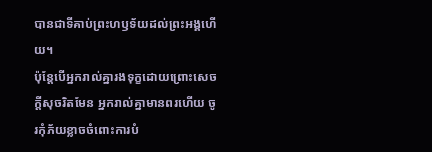បានជាទីគាប់ព្រះហឫទ័យដល់ព្រះអង្គហើយ។
ប៉ុន្ដែបើអ្នករាល់គ្នារងទុក្ខដោយព្រោះសេចក្ដីសុចរិតមែន អ្នករាល់គ្នាមានពរហើយ ចូរកុំភ័យខ្លាចចំពោះការបំ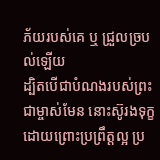ភ័យរបស់គេ ឬ ជ្រួលច្របល់ឡើយ
ដ្បិតបើជាបំណងរបស់ព្រះជាម្ចាស់មែន នោះស៊ូរងទុក្ខដោយព្រោះប្រព្រឹត្ដល្អ ប្រ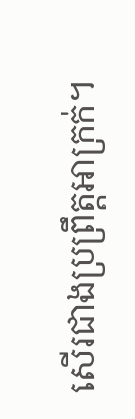សើរជាងប្រព្រឹត្ដអាក្រក់។